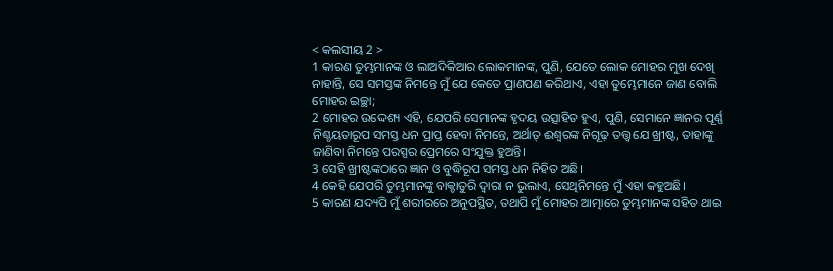< କଲସୀୟ 2 >
1 କାରଣ ତୁମ୍ଭମାନଙ୍କ ଓ ଲାଅଦିକିଆର ଲୋକମାନଙ୍କ, ପୁଣି, ଯେତେ ଲୋକ ମୋହର ମୁଖ ଦେଖି ନାହାନ୍ତି, ସେ ସମସ୍ତଙ୍କ ନିମନ୍ତେ ମୁଁ ଯେ କେତେ ପ୍ରାଣପଣ କରିଥାଏ, ଏହା ତୁମ୍ଭେମାନେ ଜାଣ ବୋଲି ମୋହର ଇଚ୍ଛା;
2 ମୋହର ଉଦ୍ଦେଶ୍ୟ ଏହି, ଯେପରି ସେମାନଙ୍କ ହୃଦୟ ଉତ୍ସାହିତ ହୁଏ, ପୁଣି, ସେମାନେ ଜ୍ଞାନର ପୂର୍ଣ୍ଣ ନିଶ୍ଚୟତାରୂପ ସମସ୍ତ ଧନ ପ୍ରାପ୍ତ ହେବା ନିମନ୍ତେ, ଅର୍ଥାତ୍ ଈଶ୍ବରଙ୍କ ନିଗୂଢ଼ ତତ୍ତ୍ୱ ଯେ ଖ୍ରୀଷ୍ଟ, ତାହାଙ୍କୁ ଜାଣିବା ନିମନ୍ତେ ପରସ୍ପର ପ୍ରେମରେ ସଂଯୁକ୍ତ ହୁଅନ୍ତି।
3 ସେହି ଖ୍ରୀଷ୍ଟଙ୍କଠାରେ ଜ୍ଞାନ ଓ ବୁଦ୍ଧିରୂପ ସମସ୍ତ ଧନ ନିହିତ ଅଛି।
4 କେହି ଯେପରି ତୁମ୍ଭମାନଙ୍କୁ ବାକ୍ଚାତୁରି ଦ୍ୱାରା ନ ଭୁଲାଏ, ସେଥିନିମନ୍ତେ ମୁଁ ଏହା କହୁଅଛି।
5 କାରଣ ଯଦ୍ୟପି ମୁଁ ଶରୀରରେ ଅନୁପସ୍ଥିତ, ତଥାପି ମୁଁ ମୋହର ଆତ୍ମାରେ ତୁମ୍ଭମାନଙ୍କ ସହିତ ଥାଇ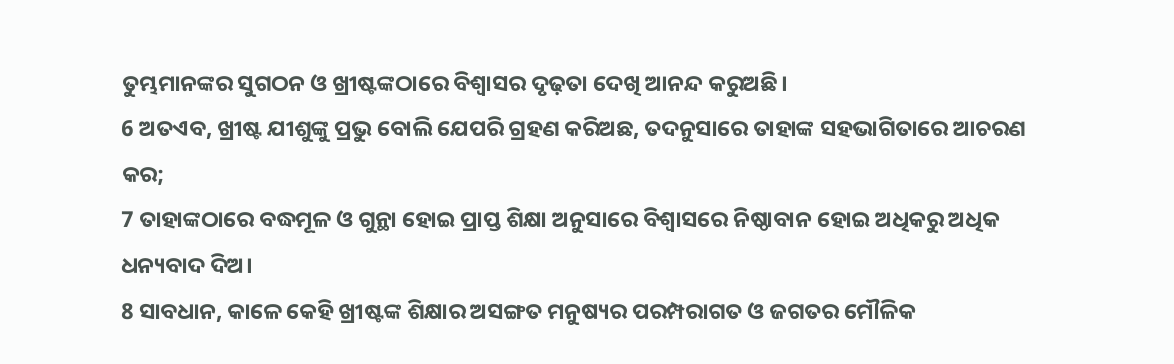ତୁମ୍ଭମାନଙ୍କର ସୁଗଠନ ଓ ଖ୍ରୀଷ୍ଟଙ୍କଠାରେ ବିଶ୍ୱାସର ଦୃଢ଼ତା ଦେଖି ଆନନ୍ଦ କରୁଅଛି।
6 ଅତଏବ, ଖ୍ରୀଷ୍ଟ ଯୀଶୁଙ୍କୁ ପ୍ରଭୁ ବୋଲି ଯେପରି ଗ୍ରହଣ କରିଅଛ, ତଦନୁସାରେ ତାହାଙ୍କ ସହଭାଗିତାରେ ଆଚରଣ କର;
7 ତାହାଙ୍କଠାରେ ବଦ୍ଧମୂଳ ଓ ଗୁନ୍ଥା ହୋଇ ପ୍ରାପ୍ତ ଶିକ୍ଷା ଅନୁସାରେ ବିଶ୍ୱାସରେ ନିଷ୍ଠାବାନ ହୋଇ ଅଧିକରୁ ଅଧିକ ଧନ୍ୟବାଦ ଦିଅ।
8 ସାବଧାନ, କାଳେ କେହି ଖ୍ରୀଷ୍ଟଙ୍କ ଶିକ୍ଷାର ଅସଙ୍ଗତ ମନୁଷ୍ୟର ପରମ୍ପରାଗତ ଓ ଜଗତର ମୌଳିକ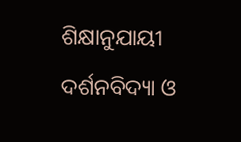ଶିକ୍ଷାନୁଯାୟୀ ଦର୍ଶନବିଦ୍ୟା ଓ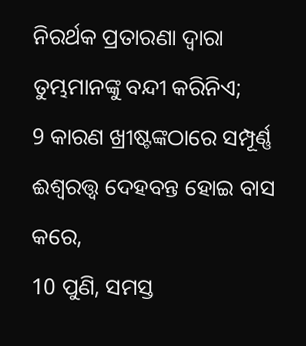ନିରର୍ଥକ ପ୍ରତାରଣା ଦ୍ୱାରା ତୁମ୍ଭମାନଙ୍କୁ ବନ୍ଦୀ କରିନିଏ;
9 କାରଣ ଖ୍ରୀଷ୍ଟଙ୍କଠାରେ ସମ୍ପୂର୍ଣ୍ଣ ଈଶ୍ବରତ୍ତ୍ୱ ଦେହବନ୍ତ ହୋଇ ବାସ କରେ,
10 ପୁଣି, ସମସ୍ତ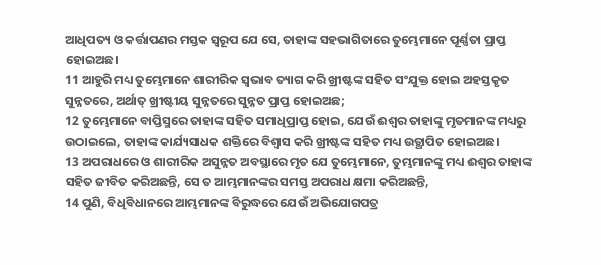ଆଧିପତ୍ୟ ଓ କର୍ତ୍ତାପଣର ମସ୍ତକ ସ୍ୱରୂପ ଯେ ସେ, ତାହାଙ୍କ ସହଭାଗିତାରେ ତୁମ୍ଭେମାନେ ପୂର୍ଣ୍ଣତା ପ୍ରାପ୍ତ ହୋଇଅଛ।
11 ଆହୁରି ମଧ୍ୟ ତୁମ୍ଭେମାନେ ଶାରୀରିକ ସ୍ୱଭାବ ତ୍ୟାଗ କରି ଖ୍ରୀଷ୍ଟଙ୍କ ସହିତ ସଂଯୁକ୍ତ ହୋଇ ଅହସ୍ତକୃତ ସୁନ୍ନତରେ, ଅର୍ଥାତ୍ ଖ୍ରୀଷ୍ଟୀୟ ସୁନ୍ନତରେ ସୁନ୍ନତ ପ୍ରାପ୍ତ ହୋଇଅଛ;
12 ତୁମ୍ଭେମାନେ ବାପ୍ତିସ୍ମରେ ତାହାଙ୍କ ସହିତ ସମାଧିପ୍ରାପ୍ତ ହୋଇ, ଯେଉଁ ଈଶ୍ବର ତାହାଙ୍କୁ ମୃତମାନଙ୍କ ମଧ୍ୟରୁ ଉଠାଇଲେ, ତାହାଙ୍କ କାର୍ଯ୍ୟସାଧକ ଶକ୍ତିରେ ବିଶ୍ୱାସ କରି ଖ୍ରୀଷ୍ଟଙ୍କ ସହିତ ମଧ୍ୟ ଉତ୍ଥାପିତ ହୋଇଅଛ।
13 ଅପରାଧରେ ଓ ଶାରୀରିକ ଅସୁନ୍ନତ ଅବସ୍ଥାରେ ମୃତ ଯେ ତୁମ୍ଭେମାନେ, ତୁମ୍ଭମାନଙ୍କୁ ମଧ୍ୟ ଈଶ୍ବର ତାହାଙ୍କ ସହିତ ଜୀବିତ କରିଅଛନ୍ତି, ସେ ତ ଆମ୍ଭମାନଙ୍କର ସମସ୍ତ ଅପରାଧ କ୍ଷମା କରିଅଛନ୍ତି,
14 ପୁଣି, ବିଧିବିଧାନରେ ଆମ୍ଭମାନଙ୍କ ବିରୁଦ୍ଧରେ ଯେଉଁ ଅଭିଯୋଗପତ୍ର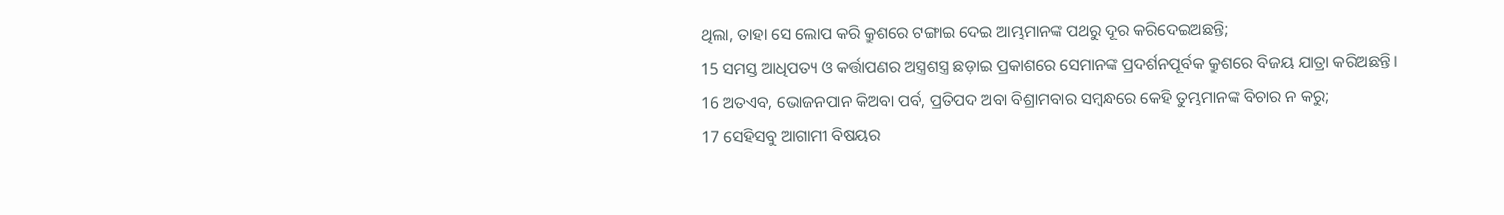ଥିଲା, ତାହା ସେ ଲୋପ କରି କ୍ରୁଶରେ ଟଙ୍ଗାଇ ଦେଇ ଆମ୍ଭମାନଙ୍କ ପଥରୁ ଦୂର କରିଦେଇଅଛନ୍ତି;
15 ସମସ୍ତ ଆଧିପତ୍ୟ ଓ କର୍ତ୍ତାପଣର ଅସ୍ତ୍ରଶସ୍ତ୍ର ଛଡ଼ାଇ ପ୍ରକାଶରେ ସେମାନଙ୍କ ପ୍ରଦର୍ଶନପୂର୍ବକ କ୍ରୁଶରେ ବିଜୟ ଯାତ୍ରା କରିଅଛନ୍ତି।
16 ଅତଏବ, ଭୋଜନପାନ କିଅବା ପର୍ବ, ପ୍ରତିପଦ ଅବା ବିଶ୍ରାମବାର ସମ୍ବନ୍ଧରେ କେହି ତୁମ୍ଭମାନଙ୍କ ବିଚାର ନ କରୁ;
17 ସେହିସବୁ ଆଗାମୀ ବିଷୟର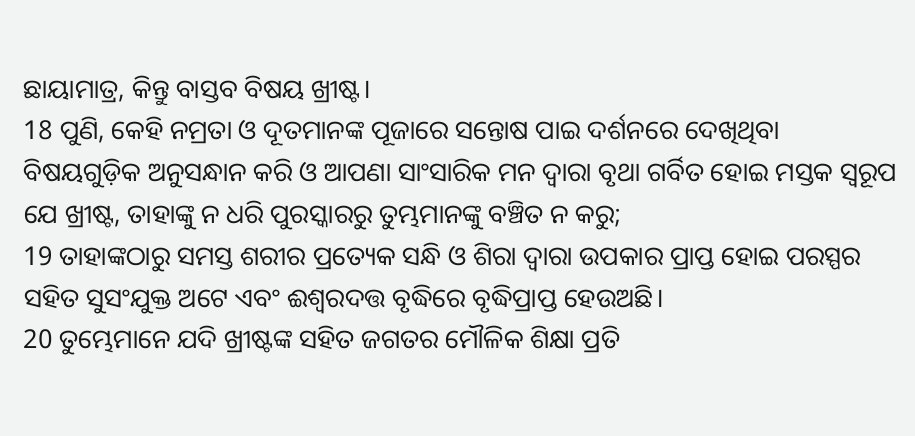ଛାୟାମାତ୍ର, କିନ୍ତୁ ବାସ୍ତବ ବିଷୟ ଖ୍ରୀଷ୍ଟ।
18 ପୁଣି, କେହି ନମ୍ରତା ଓ ଦୂତମାନଙ୍କ ପୂଜାରେ ସନ୍ତୋଷ ପାଇ ଦର୍ଶନରେ ଦେଖିଥିବା ବିଷୟଗୁଡ଼ିକ ଅନୁସନ୍ଧାନ କରି ଓ ଆପଣା ସାଂସାରିକ ମନ ଦ୍ୱାରା ବୃଥା ଗର୍ବିତ ହୋଇ ମସ୍ତକ ସ୍ୱରୂପ ଯେ ଖ୍ରୀଷ୍ଟ, ତାହାଙ୍କୁ ନ ଧରି ପୁରସ୍କାରରୁ ତୁମ୍ଭମାନଙ୍କୁ ବଞ୍ଚିତ ନ କରୁ;
19 ତାହାଙ୍କଠାରୁ ସମସ୍ତ ଶରୀର ପ୍ରତ୍ୟେକ ସନ୍ଧି ଓ ଶିରା ଦ୍ୱାରା ଉପକାର ପ୍ରାପ୍ତ ହୋଇ ପରସ୍ପର ସହିତ ସୁସଂଯୁକ୍ତ ଅଟେ ଏବଂ ଈଶ୍ବରଦତ୍ତ ବୃଦ୍ଧିରେ ବୃଦ୍ଧିପ୍ରାପ୍ତ ହେଉଅଛି।
20 ତୁମ୍ଭେମାନେ ଯଦି ଖ୍ରୀଷ୍ଟଙ୍କ ସହିତ ଜଗତର ମୌଳିକ ଶିକ୍ଷା ପ୍ରତି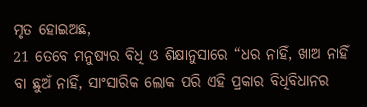ମୃତ ହୋଇଅଛ,
21 ତେବେ ମନୁଷ୍ୟର ବିଧି ଓ ଶିକ୍ଷାନୁସାରେ “ଧର ନାହିଁ, ଖାଅ ନାହିଁ ବା ଛୁଅଁ ନାହିଁ, ସାଂସାରିକ ଲୋକ ପରି ଏହି ପ୍ରକାର ବିଧିବିଧାନର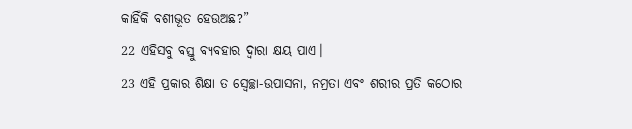କାହିଁକି ବଶୀଭୂତ ହେଉଅଛ?”
22 ଏହିସବୁ ବସ୍ତୁ ବ୍ୟବହାର ଦ୍ୱାରା କ୍ଷୟ ପାଏ।
23 ଏହି ପ୍ରକାର ଶିକ୍ଷା ତ ସ୍ୱେଚ୍ଛା-ଉପାସନା, ନମ୍ରତା ଏବଂ ଶରୀର ପ୍ରତି କଠୋର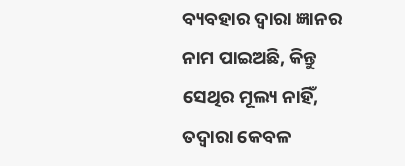ବ୍ୟବହାର ଦ୍ୱାରା ଜ୍ଞାନର ନାମ ପାଇଅଛି, କିନ୍ତୁ ସେଥିର ମୂଲ୍ୟ ନାହିଁ, ତଦ୍ୱାରା କେବଳ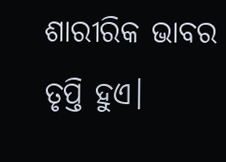ଶାରୀରିକ ଭାବର ତୃପ୍ତି ହୁଏ।